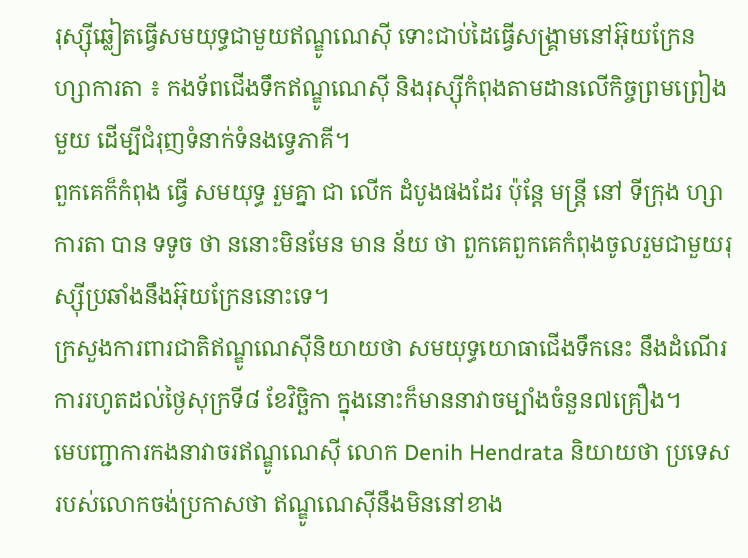រុស្ស៊ីឆ្លៀតធ្វើសមយុទ្ធជាមួយឥណ្ឌូណេស៊ី ទោះជាប់ដៃធ្វើសង្រ្គាមនៅអ៊ុយក្រែន
ហ្សាការតា ៖ កងទ័ពជើងទឹកឥណ្ឌូណេស៊ី និងរុស្ស៊ីកំពុងតាមដានលើកិច្ចព្រមព្រៀងមួយ ដើម្បីជំរុញទំនាក់ទំនងទ្វេភាគី។
ពួកគេក៏កំពុង ធ្វើ សមយុទ្ធ រួមគ្នា ជា លើក ដំបូងផងដែរ ប៉ុន្តែ មន្ត្រី នៅ ទីក្រុង ហ្សាការតា បាន ទទូច ថា ននោះមិនមែន មាន ន័យ ថា ពួកគេពួកគេកំពុងចូលរួមជាមួយរុស្ស៊ីប្រឆាំងនឹងអ៊ុយក្រែននោះទេ។
ក្រសួងការពារជាតិឥណ្ឌូណេស៊ីនិយាយថា សមយុទ្ធយោធាជើងទឹកនេះ នឹងដំណើរការរហូតដល់ថ្ងៃសុក្រទី៨ ខែវិច្ឆិកា ក្នុងនោះក៏មាននាវាចម្បាំងចំនួន៧គ្រឿង។
មេបញ្ជាការកងនាវាចរឥណ្ឌូណេស៊ី លោក Denih Hendrata និយាយថា ប្រទេសរបស់លោកចង់ប្រកាសថា ឥណ្ឌូណេស៊ីនឹងមិននៅខាង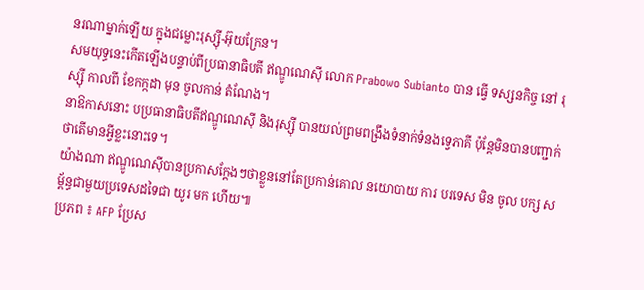នរណាម្នាក់ឡើយ ក្នុងជម្លោះរុស្ស៊ី-អ៊ុយក្រែន។
សមយុទ្ធនេះកើតឡើងបន្ទាប់ពីប្រធានាធិបតី ឥណ្ឌូណេស៊ី លោក Prabowo Subianto បាន ធ្វើ ទស្សនកិច្ច នៅ រុស្ស៊ី កាលពី ខែកក្កដា មុន ចូលកាន់ តំណែង។
នាឱកាសនោះ បប្រធានាធិបតីឥណ្ឌូណេស៊ី និងរុស្ស៊ី បានយល់ព្រមពង្រឹងទំនាក់ទំនងទ្វេភាគី ប៉ុន្តែមិនបានបញ្ជាក់ថាតើមានអ្វីខ្លះនោះទេ។
យ៉ាងណា ឥណ្ឌូណេស៊ីបានប្រកាសក្តែងៗថាខ្លួននៅតែប្រកាន់គោល នយោបាយ ការ បរទេស មិន ចូល បក្ស សម្ព័ន្ធជាមួយប្រទេសដទៃជា យូរ មក ហើយ៕
ប្រភព ៖ AFP ប្រែស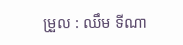ម្រួល : ឈឹម ទីណា